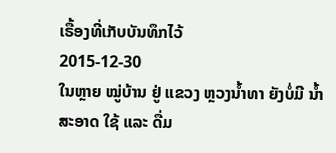ເຣື້ອງທີ່ເກັບບັນທຶກໄວ້
2015-12-30
ໃນຫຼາຍ ໝູ່ບ້ານ ຢູ່ ແຂວງ ຫຼວງນ້ຳທາ ຍັງບໍ່ມີ ນ້ຳ ສະອາດ ໃຊ້ ແລະ ດື່ມ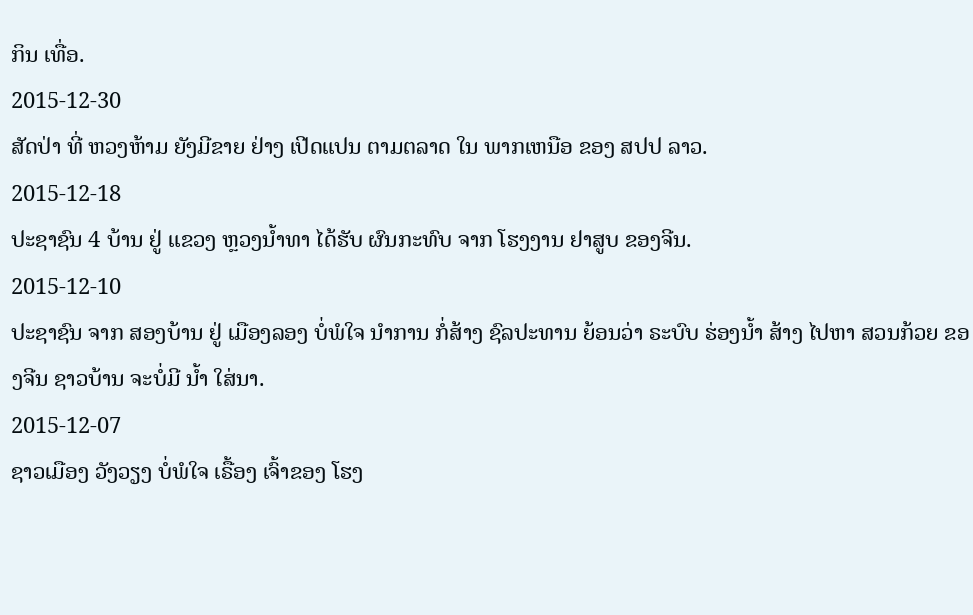ກິນ ເທື່ອ.
2015-12-30
ສັດປ່າ ທີ່ ຫວງຫ້າມ ຍັງມີຂາຍ ຢ່າງ ເປີດແປນ ຕາມຕລາດ ໃນ ພາກເຫນືອ ຂອງ ສປປ ລາວ.
2015-12-18
ປະຊາຊົນ 4 ບ້ານ ຢູ່ ແຂວງ ຫຼວງນໍ້າທາ ໄດ້ຮັບ ຜົນກະທົບ ຈາກ ໂຮງງານ ຢາສູບ ຂອງຈີນ.
2015-12-10
ປະຊາຊົນ ຈາກ ສອງບ້ານ ຢູ່ ເມືອງລອງ ບໍ່ພໍໃຈ ນຳການ ກໍ່ສ້າງ ຊົລປະທານ ຍ້ອນວ່າ ຣະບົບ ຮ່ອງນໍ້າ ສ້າງ ໄປຫາ ສວນກ້ວຍ ຂອງຈີນ ຊາວບ້ານ ຈະບໍ່ມີ ນ້ຳ ໃສ່ນາ.
2015-12-07
ຊາວເມືອງ ວັງວຽງ ບໍ່ພໍໃຈ ເຣື້ອງ ເຈົ້າຂອງ ໂຮງ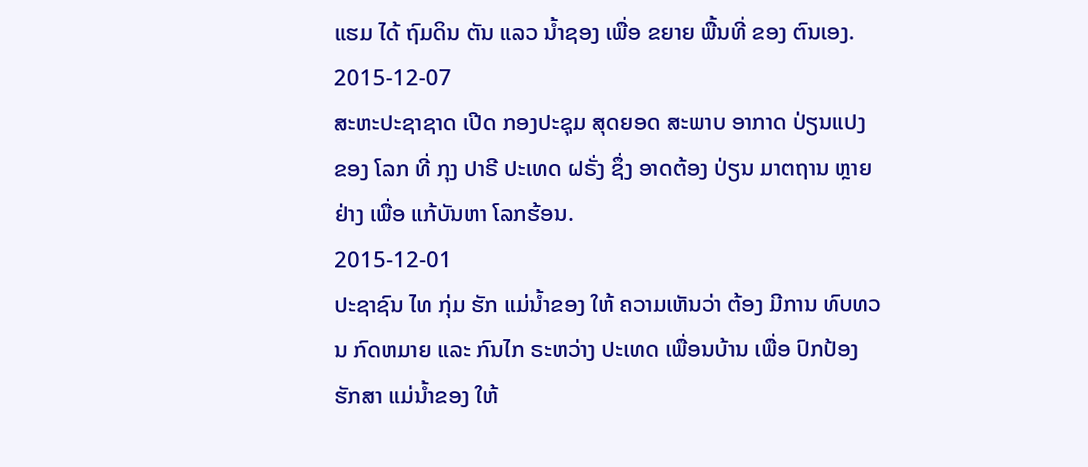ແຮມ ໄດ້ ຖົມດິນ ຕັນ ແລວ ນ້ຳຊອງ ເພື່ອ ຂຍາຍ ພື້ນທີ່ ຂອງ ຕົນເອງ.
2015-12-07
ສະຫະປະຊາຊາດ ເປີດ ກອງປະຊຸມ ສຸດຍອດ ສະພາບ ອາກາດ ປ່ຽນແປງ ຂອງ ໂລກ ທີ່ ກຸງ ປາຣີ ປະເທດ ຝຣັ່ງ ຊຶ່ງ ອາດຕ້ອງ ປ່ຽນ ມາຕຖານ ຫຼາຍຢ່າງ ເພື່ອ ແກ້ບັນຫາ ໂລກຮ້ອນ.
2015-12-01
ປະຊາຊົນ ໄທ ກຸ່ມ ຮັກ ແມ່ນໍ້າຂອງ ໃຫ້ ຄວາມເຫັນວ່າ ຕ້ອງ ມີການ ທົບທວນ ກົດຫມາຍ ແລະ ກົນໄກ ຣະຫວ່າງ ປະເທດ ເພື່ອນບ້ານ ເພື່ອ ປົກປ້ອງ ຮັກສາ ແມ່ນໍ້າຂອງ ໃຫ້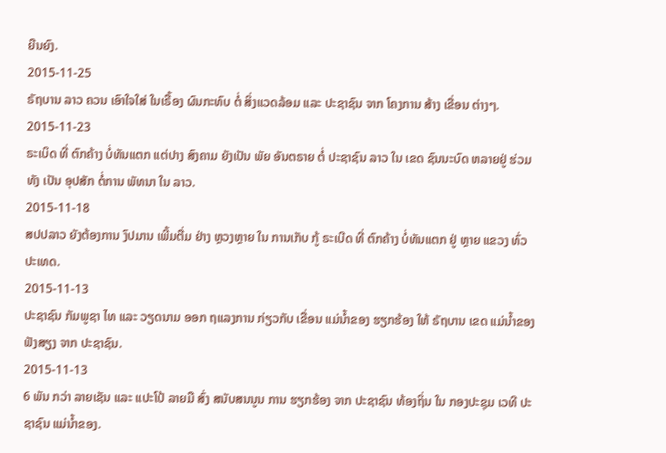ຍືນຍົງ.
2015-11-25
ຣັຖບານ ລາວ ຄວນ ເອົາໃຈໃສ່ ໃນເຣື້ອງ ຜົນກະທົບ ຕໍ່ ສິ່ງແວດລ້ອມ ແລະ ປະຊາຊົນ ຈາກ ໂຄງການ ສ້າງ ເຂື່ອນ ຕ່າງໆ.
2015-11-23
ຣະເບິດ ທີ່ ຕົກຄ້າງ ບໍ່ທັນແຕກ ແຕ່ປາງ ສົງຄາມ ຍັງເປັນ ພັຍ ອັນຕຣາຍ ຕໍ່ ປະຊາຊົນ ລາວ ໃນ ເຂດ ຊົນນະບົດ ຫລາຍຢູ່ ຮ່ວມທັງ ເປັນ ອຸປສັກ ຕໍ່ການ ພັທນາ ໃນ ລາວ.
2015-11-18
ສປປລາວ ຍັງຕ້ອງການ ງົປມານ ເພີ້ມຕື່ມ ຢ່າງ ຫຼວງຫຼາຍ ໃນ ການເກັບ ກູ້ ຣະເບີດ ທີ່ ຕົກຄ້າງ ບໍ່ທັນແຕກ ຢູ່ ຫຼາຍ ແຂວງ ທົ່ວ ປະເທດ.
2015-11-13
ປະຊາຊົນ ກັມພູຊາ ໄທ ແລະ ວຽດນາມ ອອກ ຖແລງການ ກ່ຽວກັບ ເຂື່ອນ ແມ່ນໍ້າຂອງ ຮຽກຮ້ອງ ໃຫ້ ຣັຖບານ ເຂດ ແມ່ນໍ້າຂອງ ຟັງສຽງ ຈາກ ປະຊາຊົນ.
2015-11-13
6 ພັນ ກວ່າ ລາຍເຊັນ ແລະ ແປະໂປ້ ລາຍມື ສົ່ງ ສນັບສນນູນ ການ ຮຽກຮ້ອງ ຈາກ ປະຊາຊົນ ທ້ອງຖິ່ນ ໃນ ກອງປະຊຸມ ເວທີ ປະຊາຊົນ ແມ່ນ້ຳຂອງ.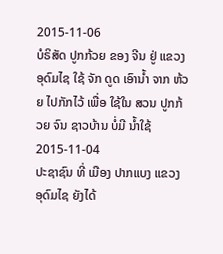2015-11-06
ບໍຣິສັດ ປູກກ້ວຍ ຂອງ ຈີນ ຢູ່ ແຂວງ ອຸດົມໄຊ ໃຊ້ ຈັກ ດູດ ເອົານໍ້າ ຈາກ ຫ້ວຍ ໄປກັກໄວ້ ເພື່ອ ໃຊ້ໃນ ສວນ ປູກກ້ວຍ ຈົນ ຊາວບ້ານ ບໍ່ມີ ນໍ້າໃຊ້
2015-11-04
ປະຊາຊົນ ທີ່ ເມືອງ ປາກແບງ ແຂວງ ອຸດົມໄຊ ຍັງໄດ້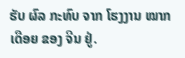ຮັບ ຜົລ ກະທົບ ຈາກ ໂຮງງານ ໝາກເດືອຍ ຂອງ ຈີນ ຢູ່.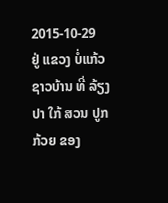2015-10-29
ຢູ່ ແຂວງ ບໍ່ແກ້ວ ຊາວບ້ານ ທີ່ ລ້ຽງປາ ໃກ້ ສວນ ປູກກ້ວຍ ຂອງ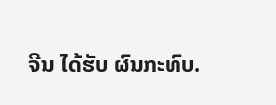ຈີນ ໄດ້ຮັບ ຜົນກະທົບ.